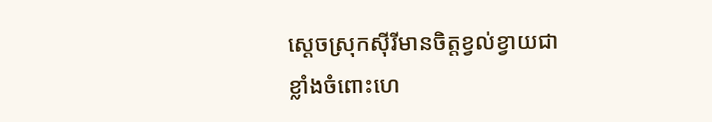ស្តេចស្រុកស៊ីរីមានចិត្តខ្វល់ខ្វាយជាខ្លាំងចំពោះហេ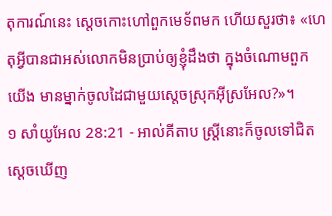តុការណ៍នេះ ស្តេចកោះហៅពួកមេទ័ពមក ហើយសួរថា៖ «ហេតុអ្វីបានជាអស់លោកមិនប្រាប់ឲ្យខ្ញុំដឹងថា ក្នុងចំណោមពួកយើង មានម្នាក់ចូលដៃជាមួយស្តេចស្រុកអ៊ីស្រអែល?»។
១ សាំយូអែល 28:21 - អាល់គីតាប ស្ត្រីនោះក៏ចូលទៅជិតស្តេចឃើញ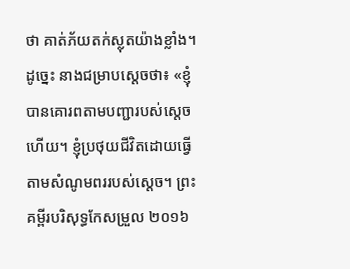ថា គាត់ភ័យតក់ស្លុតយ៉ាងខ្លាំង។ ដូច្នេះ នាងជម្រាបស្តេចថា៖ «ខ្ញុំបានគោរពតាមបញ្ជារបស់ស្តេចហើយ។ ខ្ញុំប្រថុយជីវិតដោយធ្វើតាមសំណូមពររបស់ស្តេច។ ព្រះគម្ពីរបរិសុទ្ធកែសម្រួល ២០១៦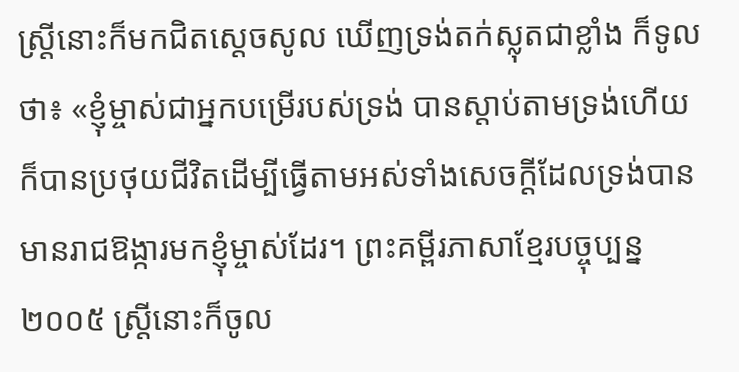ស្ត្រីនោះក៏មកជិតស្តេចសូល ឃើញទ្រង់តក់ស្លុតជាខ្លាំង ក៏ទូលថា៖ «ខ្ញុំម្ចាស់ជាអ្នកបម្រើរបស់ទ្រង់ បានស្តាប់តាមទ្រង់ហើយ ក៏បានប្រថុយជីវិតដើម្បីធ្វើតាមអស់ទាំងសេចក្ដីដែលទ្រង់បានមានរាជឱង្ការមកខ្ញុំម្ចាស់ដែរ។ ព្រះគម្ពីរភាសាខ្មែរបច្ចុប្បន្ន ២០០៥ ស្ត្រីនោះក៏ចូល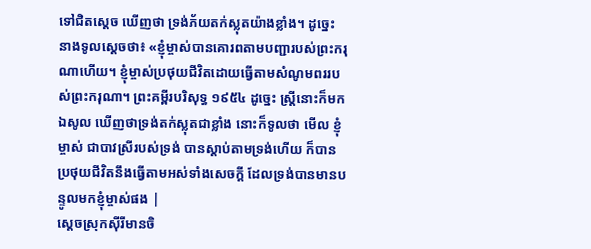ទៅជិតស្ដេច ឃើញថា ទ្រង់ភ័យតក់ស្លុតយ៉ាងខ្លាំង។ ដូច្នេះ នាងទូលស្ដេចថា៖ «ខ្ញុំម្ចាស់បានគោរពតាមបញ្ជារបស់ព្រះករុណាហើយ។ ខ្ញុំម្ចាស់ប្រថុយជីវិតដោយធ្វើតាមសំណូមពររបស់ព្រះករុណា។ ព្រះគម្ពីរបរិសុទ្ធ ១៩៥៤ ដូច្នេះ ស្ត្រីនោះក៏មកឯសូល ឃើញថាទ្រង់តក់ស្លុតជាខ្លាំង នោះក៏ទូលថា មើល ខ្ញុំម្ចាស់ ជាបាវស្រីរបស់ទ្រង់ បានស្តាប់តាមទ្រង់ហើយ ក៏បានប្រថុយជីវិតនឹងធ្វើតាមអស់ទាំងសេចក្ដី ដែលទ្រង់បានមានបន្ទូលមកខ្ញុំម្ចាស់ផង |
ស្តេចស្រុកស៊ីរីមានចិ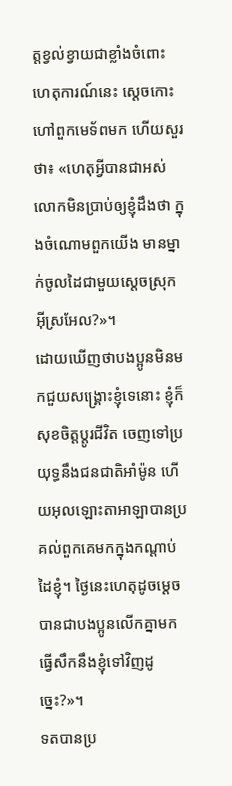ត្តខ្វល់ខ្វាយជាខ្លាំងចំពោះហេតុការណ៍នេះ ស្តេចកោះហៅពួកមេទ័ពមក ហើយសួរថា៖ «ហេតុអ្វីបានជាអស់លោកមិនប្រាប់ឲ្យខ្ញុំដឹងថា ក្នុងចំណោមពួកយើង មានម្នាក់ចូលដៃជាមួយស្តេចស្រុកអ៊ីស្រអែល?»។
ដោយឃើញថាបងប្អូនមិនមកជួយសង្គ្រោះខ្ញុំទេនោះ ខ្ញុំក៏សុខចិត្តប្តូរជីវិត ចេញទៅប្រយុទ្ធនឹងជនជាតិអាំម៉ូន ហើយអុលឡោះតាអាឡាបានប្រគល់ពួកគេមកក្នុងកណ្តាប់ដៃខ្ញុំ។ ថ្ងៃនេះហេតុដូចម្តេចបានជាបងប្អូនលើកគ្នាមក ធ្វើសឹកនឹងខ្ញុំទៅវិញដូច្នេះ?»។
ទតបានប្រ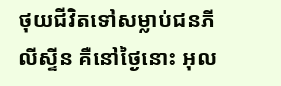ថុយជីវិតទៅសម្លាប់ជនភីលីស្ទីន គឺនៅថ្ងៃនោះ អុល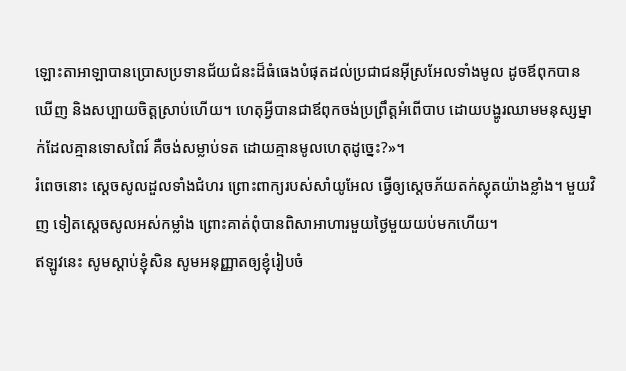ឡោះតាអាឡាបានប្រោសប្រទានជ័យជំនះដ៏ធំធេងបំផុតដល់ប្រជាជនអ៊ីស្រអែលទាំងមូល ដូចឪពុកបានឃើញ និងសប្បាយចិត្តស្រាប់ហើយ។ ហេតុអ្វីបានជាឪពុកចង់ប្រព្រឹត្តអំពើបាប ដោយបង្ហូរឈាមមនុស្សម្នាក់ដែលគ្មានទោសពៃរ៍ គឺចង់សម្លាប់ទត ដោយគ្មានមូលហេតុដូច្នេះ?»។
រំពេចនោះ ស្តេចសូលដួលទាំងជំហរ ព្រោះពាក្យរបស់សាំយូអែល ធ្វើឲ្យស្តេចភ័យតក់ស្លុតយ៉ាងខ្លាំង។ មួយវិញ ទៀតស្តេចសូលអស់កម្លាំង ព្រោះគាត់ពុំបានពិសាអាហារមួយថ្ងៃមួយយប់មកហើយ។
ឥឡូវនេះ សូមស្តាប់ខ្ញុំសិន សូមអនុញ្ញាតឲ្យខ្ញុំរៀបចំ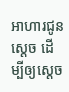អាហារជូនស្តេច ដើម្បីឲ្យស្តេច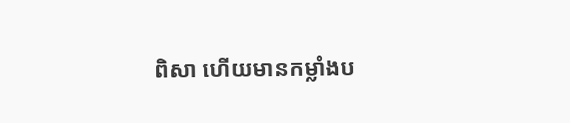ពិសា ហើយមានកម្លាំងប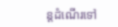ន្តដំណើរទៅ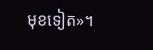មុខទៀត»។